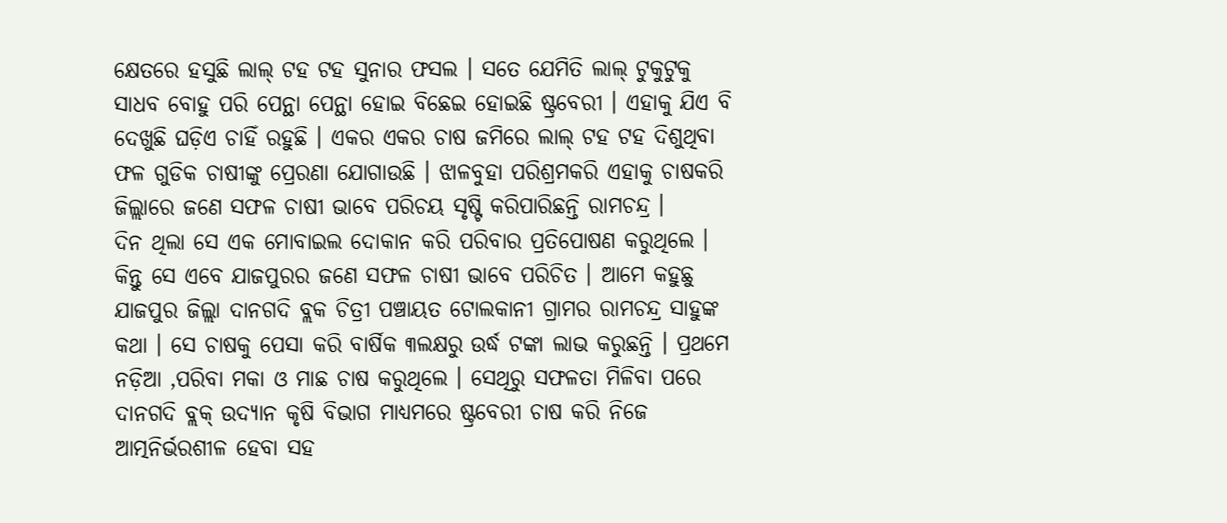କ୍ଷେତରେ ହସୁଛି ଲାଲ୍ ଟହ ଟହ ସୁନାର ଫସଲ । ସତେ ଯେମିତି ଲାଲ୍ ଟୁକୁଟୁକୁ ସାଧବ ବୋହୁ ପରି ପେନ୍ଥା ପେନ୍ଥା ହୋଇ ବିଛେଇ ହୋଇଛି ଷ୍ଟ୍ରବେରୀ । ଏହାକୁ ଯିଏ ବି ଦେଖୁଛି ଘଡ଼ିଏ ଚାହିଁ ରହୁଛି । ଏକର ଏକର ଚାଷ ଜମିରେ ଲାଲ୍ ଟହ ଟହ ଦିଶୁଥିବା ଫଳ ଗୁଡିକ ଚାଷୀଙ୍କୁ ପ୍ରେରଣା ଯୋଗାଉଛି । ଝାଳବୁହା ପରିଶ୍ରମକରି ଏହାକୁ ଚାଷକରି ଜିଲ୍ଲାରେ ଜଣେ ସଫଳ ଚାଷୀ ଭାବେ ପରିଚୟ ସୃଷ୍ଟି କରିପାରିଛନ୍ତି ରାମଚନ୍ଦ୍ର ।
ଦିନ ଥିଲା ସେ ଏକ ମୋବାଇଲ ଦୋକାନ କରି ପରିବାର ପ୍ରତିପୋଷଣ କରୁଥିଲେ । କିନ୍ତୁ ସେ ଏବେ ଯାଜପୁରର ଜଣେ ସଫଳ ଚାଷୀ ଭାବେ ପରିଚିତ । ଆମେ କହୁଛୁ ଯାଜପୁର ଜିଲ୍ଲା ଦାନଗଦି ବ୍ଲକ ଚିତ୍ରୀ ପଞ୍ଚାୟତ ଟୋଲକାନୀ ଗ୍ରାମର ରାମଚନ୍ଦ୍ର ସାହୁଙ୍କ କଥା । ସେ ଚାଷକୁ ପେସା କରି ବାର୍ଷିକ ୩ଲକ୍ଷରୁ ଉର୍ଦ୍ଧ ଟଙ୍କା ଲାଭ କରୁଛନ୍ତି । ପ୍ରଥମେ ନଡ଼ିଆ ,ପରିବା ମକା ଓ ମାଛ ଚାଷ କରୁଥିଲେ । ସେଥିରୁ ସଫଳତା ମିଳିବା ପରେ ଦାନଗଦି ବ୍ଲକ୍ ଉଦ୍ୟାନ କୃଷି ବିଭାଗ ମାଧ୍ୟମରେ ଷ୍ଟ୍ରବେରୀ ଚାଷ କରି ନିଜେ ଆତ୍ମନିର୍ଭରଶୀଳ ହେବା ସହ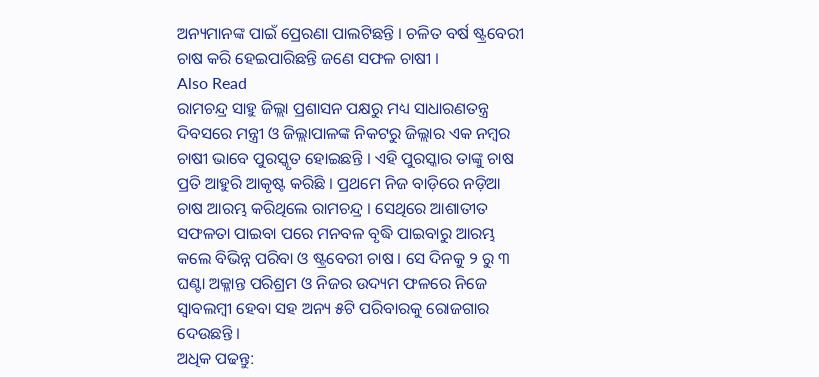ଅନ୍ୟମାନଙ୍କ ପାଇଁ ପ୍ରେରଣା ପାଲଟିଛନ୍ତି । ଚଳିତ ବର୍ଷ ଷ୍ଟ୍ରବେରୀ ଚାଷ କରି ହେଇପାରିଛନ୍ତି ଜଣେ ସଫଳ ଚାଷୀ ।
Also Read
ରାମଚନ୍ଦ୍ର ସାହୁ ଜିଲ୍ଲା ପ୍ରଶାସନ ପକ୍ଷରୁ ମଧ୍ୟ ସାଧାରଣତନ୍ତ୍ର ଦିବସରେ ମନ୍ତ୍ରୀ ଓ ଜିଲ୍ଲାପାଳଙ୍କ ନିକଟରୁ ଜିଲ୍ଲାର ଏକ ନମ୍ବର ଚାଷୀ ଭାବେ ପୁରସ୍କୃତ ହୋଇଛନ୍ତି । ଏହି ପୁରସ୍କାର ତାଙ୍କୁ ଚାଷ ପ୍ରତି ଆହୁରି ଆକୃଷ୍ଟ କରିଛି । ପ୍ରଥମେ ନିଜ ବାଡ଼ିରେ ନଡ଼ିଆ ଚାଷ ଆରମ୍ଭ କରିଥିଲେ ରାମଚନ୍ଦ୍ର । ସେଥିରେ ଆଶାତୀତ ସଫଳତା ପାଇବା ପରେ ମନବଳ ବୃଦ୍ଧି ପାଇବାରୁ ଆରମ୍ଭ କଲେ ବିଭିନ୍ନ ପରିବା ଓ ଷ୍ଟ୍ରବେରୀ ଚାଷ । ସେ ଦିନକୁ ୨ ରୁ ୩ ଘଣ୍ଟା ଅକ୍ଳାନ୍ତ ପରିଶ୍ରମ ଓ ନିଜର ଉଦ୍ୟମ ଫଳରେ ନିଜେ ସ୍ୱାବଲମ୍ବୀ ହେବା ସହ ଅନ୍ୟ ୫ଟି ପରିବାରକୁ ରୋଜଗାର ଦେଉଛନ୍ତି ।
ଅଧିକ ପଢନ୍ତୁ: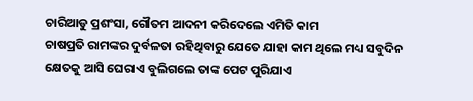ଚାରିଆଡୁ ପ୍ରଶଂସା, ଗୌତମ ଆଦନୀ କରିଦେଲେ ଏମିତି କାମ
ଚାଷପ୍ରତି ରାମଙ୍କର ଦୁର୍ବଳତା ରହିଥିବାରୁ ଯେତେ ଯାହା କାମ ଥିଲେ ମଧ୍ୟ ସବୁଦିନ କ୍ଷେତକୁ ଆସି ଘେରାଏ ବୁଲିଗଲେ ତାଙ୍କ ପେଟ ପୁରିଯାଏ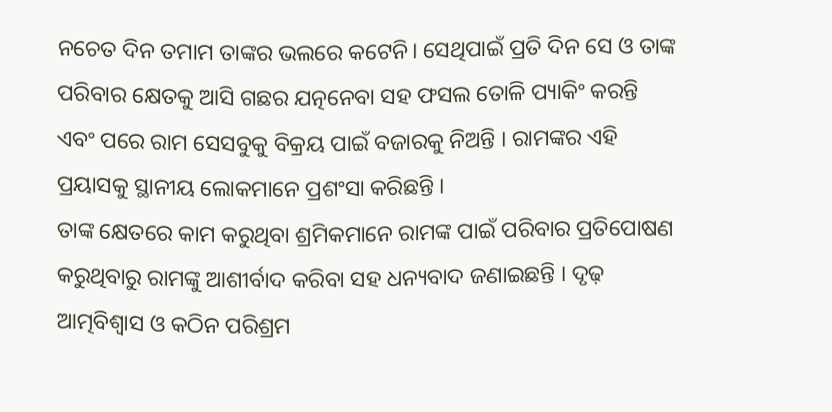ନଚେତ ଦିନ ତମାମ ତାଙ୍କର ଭଲରେ କଟେନି। ସେଥିପାଇଁ ପ୍ରତି ଦିନ ସେ ଓ ତାଙ୍କ ପରିବାର କ୍ଷେତକୁ ଆସି ଗଛର ଯତ୍ନନେବା ସହ ଫସଲ ତୋଳି ପ୍ୟାକିଂ କରନ୍ତି ଏବଂ ପରେ ରାମ ସେସବୁକୁ ବିକ୍ରୟ ପାଇଁ ବଜାରକୁ ନିଅନ୍ତି । ରାମଙ୍କର ଏହି ପ୍ରୟାସକୁ ସ୍ଥାନୀୟ ଲୋକମାନେ ପ୍ରଶଂସା କରିଛନ୍ତି ।
ତାଙ୍କ କ୍ଷେତରେ କାମ କରୁଥିବା ଶ୍ରମିକମାନେ ରାମଙ୍କ ପାଇଁ ପରିବାର ପ୍ରତିପୋଷଣ କରୁଥିବାରୁ ରାମଙ୍କୁ ଆଶୀର୍ବାଦ କରିବା ସହ ଧନ୍ୟବାଦ ଜଣାଇଛନ୍ତି । ଦୃଢ଼ ଆତ୍ମବିଶ୍ବାସ ଓ କଠିନ ପରିଶ୍ରମ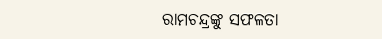ରାମଚନ୍ଦ୍ରଙ୍କୁ ସଫଳତା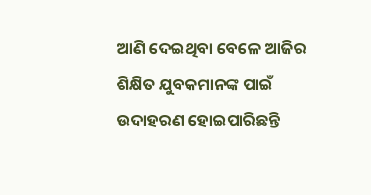ଆଣି ଦେଇଥିବା ବେଳେ ଆଜିର ଶିକ୍ଷିତ ଯୁବକମାନଙ୍କ ପାଇଁ ଉଦାହରଣ ହୋଇପାରିଛନ୍ତି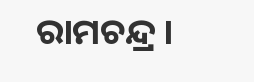ରାମଚନ୍ଦ୍ର ।